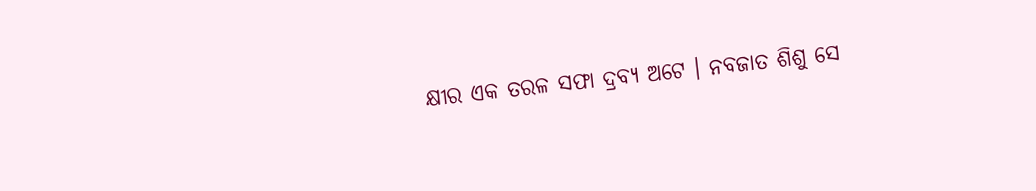କ୍ଷୀର ଏକ ତରଳ ସଫା ଦ୍ରବ୍ୟ ଅଟେ । ନବଜାତ ଶିଶୁ ସେ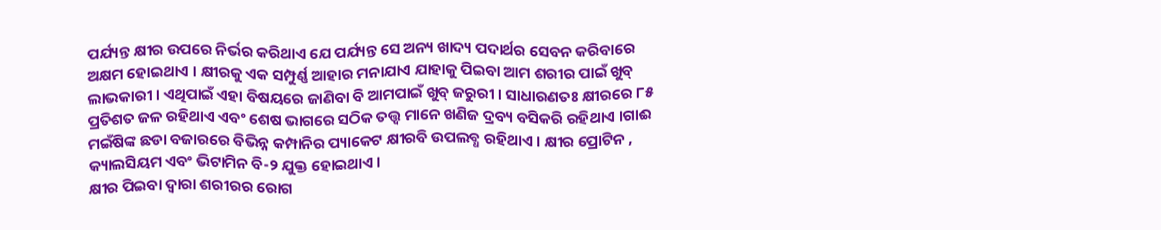ପର୍ଯ୍ୟନ୍ତ କ୍ଷୀର ଉପରେ ନିର୍ଭର କରିଥାଏ ଯେ ପର୍ଯ୍ୟନ୍ତ ସେ ଅନ୍ୟ ଖାଦ୍ୟ ପଦାର୍ଥର ସେବନ କରିବାରେ ଅକ୍ଷମ ହୋଇଥାଏ । କ୍ଷୀରକୁ ଏକ ସମ୍ପୁର୍ଣ୍ଣ ଆହାର ମନାଯାଏ ଯାହାକୁ ପିଇବା ଆମ ଶରୀର ପାଇଁ ଖୁବ୍ ଲାଭକାରୀ । ଏଥିପାଇଁ ଏହା ବିଷୟରେ ଜାଣିବା ବି ଆମପାଇଁ ଖୁବ୍ ଜରୁରୀ । ସାଧାରଣତଃ କ୍ଷୀରରେ ୮୫ ପ୍ରତିଶତ ଜଳ ରହିଥାଏ ଏବଂ ଶେଷ ଭାଗରେ ସଠିକ ତତ୍ତ୍ୱ ମାନେ ଖଣିଜ ଦ୍ରବ୍ୟ ବସିକରି ରହିଥାଏ ।ଗାଈ ମଇଁଷିଙ୍କ ଛଡା ବଜାରରେ ବିଭିନ୍ନ କମ୍ପାନିର ପ୍ୟାକେଟ କ୍ଷୀରବି ଉପଲବ୍ଧ ରହିଥାଏ । କ୍ଷୀର ପ୍ରୋଟିନ , କ୍ୟାଲସିୟମ ଏବଂ ଭିଟାମିନ ବି-୨ ଯୁକ୍ତ ହୋଇଥାଏ ।
କ୍ଷୀର ପିଇବା ଦ୍ୱାରା ଶରୀରର ରୋଗ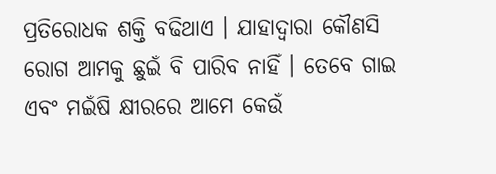ପ୍ରତିରୋଧକ ଶକ୍ତି ବଢିଥାଏ । ଯାହାଦ୍ୱାରା କୌଣସି ରୋଗ ଆମକୁ ଛୁଇଁ ବି ପାରିବ ନାହିଁ । ତେବେ ଗାଇ ଏବଂ ମଇଁଷି କ୍ଷୀରରେ ଆମେ କେଉଁ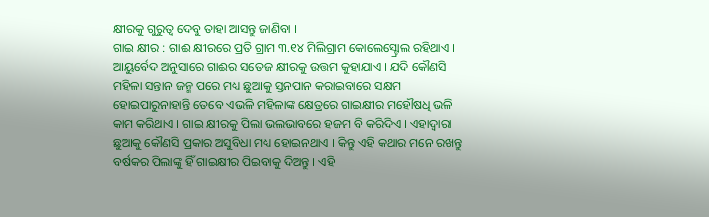କ୍ଷୀରକୁ ଗୁରୁତ୍ୱ ଦେବୁ ତାହା ଆସନ୍ତୁ ଜାଣିବା ।
ଗାଇ କ୍ଷୀର : ଗାଈ କ୍ଷୀରରେ ପ୍ରତି ଗ୍ରାମ ୩.୧୪ ମିଲିଗ୍ରାମ କୋଲେସ୍ଟ୍ରୋଲ ରହିଥାଏ । ଆୟୁର୍ବେଦ ଅନୁସାରେ ଗାଈର ସତେଜ କ୍ଷୀରକୁ ଉତ୍ତମ କୁହାଯାଏ । ଯଦି କୌଣସି ମହିଳା ସନ୍ତାନ ଜନ୍ମ ପରେ ମଧ୍ୟ ଛୁଆକୁ ସ୍ତନପାନ କରାଇବାରେ ସକ୍ଷମ ହୋଇପାରୁନାହାନ୍ତି ତେବେ ଏଭଳି ମହିଳାଙ୍କ କ୍ଷେତ୍ରରେ ଗାଇକ୍ଷୀର ମହୌଷଧି ଭଳି କାମ କରିଥାଏ । ଗାଇ କ୍ଷୀରକୁ ପିଲା ଭଲଭାବରେ ହଜମ ବି କରିଦିଏ । ଏହାଦ୍ୱାରା ଛୁଆକୁ କୌଣସି ପ୍ରକାର ଅସୁବିଧା ମଧ୍ୟ ହୋଇନଥାଏ । କିନ୍ତୁ ଏହି କଥାର ମନେ ରଖନ୍ତୁ ବର୍ଷକର ପିଲାଙ୍କୁ ହିଁ ଗାଇକ୍ଷୀର ପିଇବାକୁ ଦିଅନ୍ତୁ । ଏହି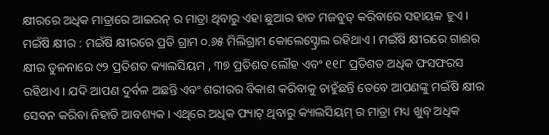କ୍ଷୀରରେ ଅଧିକ ମାତ୍ରାରେ ଆଇରନ୍ ର ମାତ୍ରା ଥିବାରୁ ଏହା ଛୁଆର ହାଡ ମଜବୁତ୍ କରିବାରେ ସହାୟକ ହୁଏ ।
ମଇଁଷି କ୍ଷୀର : ମଇଁଷି କ୍ଷୀରରେ ପ୍ରତି ଗ୍ରାମ ୦.୬୫ ମିଲିଗ୍ରାମ କୋଲେସ୍ଟ୍ରୋଲ ରହିଥାଏ । ମଇଁଷି କ୍ଷୀରରେ ଗାଈର କ୍ଷୀର ତୁଳନାରେ ୯୨ ପ୍ରତିଶତ କ୍ୟାଲସିୟମ , ୩୭ ପ୍ରତିଶତ ଲୌହ ଏବଂ ୧୧୮ ପ୍ରତିଶତ ଅଧିକ ଫସଫରସ ରହିଥାଏ । ଯଦି ଆପଣ ଦୁର୍ବଳ ଅଛନ୍ତି ଏବଂ ଶରୀରର ବିକାଶ କରିବାକୁ ଚାହୁଁଛନ୍ତି ତେବେ ଆପଣଙ୍କୁ ମଇଁଷି କ୍ଷୀର ସେବନ କରିବା ନିହାତି ଆବଶ୍ୟକ । ଏଥିରେ ଅଧିକ ଫ୍ୟାଟ୍ ଥିବାରୁ କ୍ୟାଲସିୟମ୍ ର ମାତ୍ରା ମଧ୍ୟ ଖୁବ୍ ଅଧିକ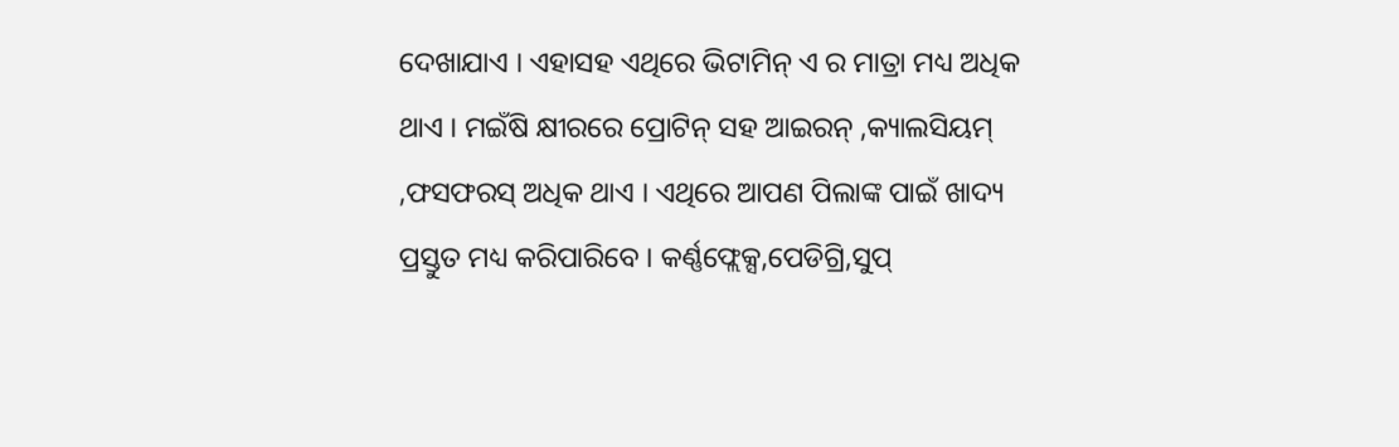ଦେଖାଯାଏ । ଏହାସହ ଏଥିରେ ଭିଟାମିନ୍ ଏ ର ମାତ୍ରା ମଧ୍ୟ ଅଧିକ ଥାଏ । ମଇଁଷି କ୍ଷୀରରେ ପ୍ରୋଟିନ୍ ସହ ଆଇରନ୍ ,କ୍ୟାଲସିୟମ୍ ,ଫସଫରସ୍ ଅଧିକ ଥାଏ । ଏଥିରେ ଆପଣ ପିଲାଙ୍କ ପାଇଁ ଖାଦ୍ୟ ପ୍ରସ୍ତୁତ ମଧ୍ୟ କରିପାରିବେ । କର୍ଣ୍ଣଫ୍ଲେକ୍ସ,ପେଡିଗ୍ରି,ସୁପ୍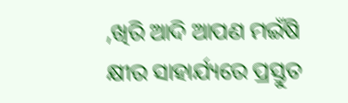,ଖିରି ଆଦି ଆପଣ ମଇଁଷି କ୍ଷୀର ସାହାର୍ଯ୍ୟରେ ପ୍ରସ୍ତୁତ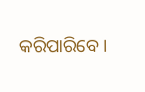କରିପାରିବେ ।